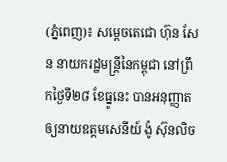(ភ្នំពេញ)៖ សម្តេចតេជោ ហ៊ុន សែន នាយករដ្ឋមន្ត្រីនៃកម្ពុជា នៅព្រឹកថ្ងៃទី២៨ ខែធ្នូនេះ បានអនុញ្ញាតឲ្យនាយឧត្តមសេនីយ៍ ង៉ូ ស៊ុនលិច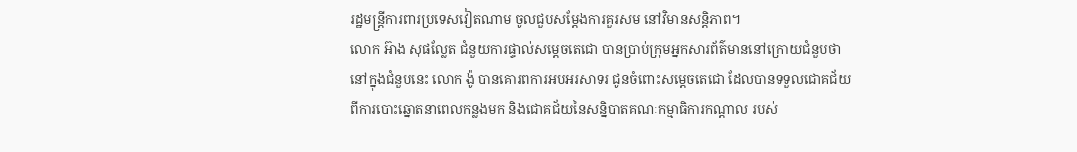រដ្ឋមន្រ្តីការពារប្រទេសវៀតណាម ចូលជួបសម្តែងការគួរសម នៅវិមានសន្តិភាព។
លោក អ៊ាង សុផល្លែត ជំនួយការផ្ទាល់សម្តេចតេជោ បានប្រាប់ក្រុមអ្នកសារព័ត៌មាននៅក្រោយជំនួបថា នៅក្នុងជំនួបនេះ លោក ង៉ូ បានគោរពការអបអរសាទរ ជូនចំពោះសម្ដេចតេជោ ដែលបានទទួលជោគជ័យ ពីការបោះឆ្នោតនាពេលកន្លងមក និងជោគជ័យនៃសន្និបាតគណៈកម្មាធិការកណ្តាល របស់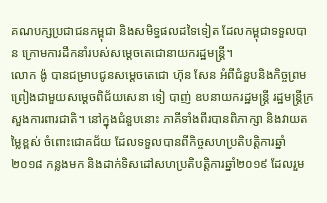គណបក្សប្រជាជនកម្ពុជា និងសមិទ្ធផលដទៃទៀត ដែលកម្ពុជាទទួលបាន ក្រោមការដឹកនាំរបស់សម្ដេចតេជោនាយករដ្ឋមន្ត្រី។
លោក ង៉ូ បានជម្រាបជូនសម្ដេចតេជោ ហ៊ុន សែន អំពីជំនួបនិងកិច្ចព្រមព្រៀងជាមួយសម្ដេចពិជ័យសេនា ទៀ បាញ់ ឧបនាយករដ្ឋមន្រ្តី រដ្ឋមន្រ្តីក្រសួងការពារជាតិ។ នៅក្នុងជំនួបនោះ ភាគីទាំងពីរបានពិភាក្សា និងវាយតម្លៃខ្ពស់ ចំពោះជោគជ័យ ដែលទទួលបានពីកិច្ចសហប្រតិបត្តិការឆ្នាំ២០១៨ កន្លងមក និងដាក់ទិសដៅសហប្រតិបត្តិការឆ្នាំ២០១៩ ដែលរួម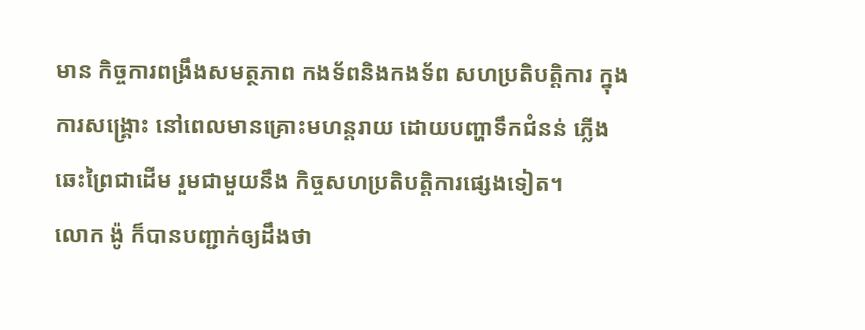មាន កិច្ចការពង្រឹងសមត្ថភាព កងទ័ពនិងកងទ័ព សហប្រតិបត្តិការ ក្នុងការសង្គ្រោះ នៅពេលមានគ្រោះមហន្តរាយ ដោយបញ្ហាទឹកជំនន់ ភ្លើងឆេះព្រៃជាដើម រួមជាមួយនឹង កិច្ចសហប្រតិបត្តិការផ្សេងទៀត។
លោក ង៉ូ ក៏បានបញ្ជាក់ឲ្យដឹងថា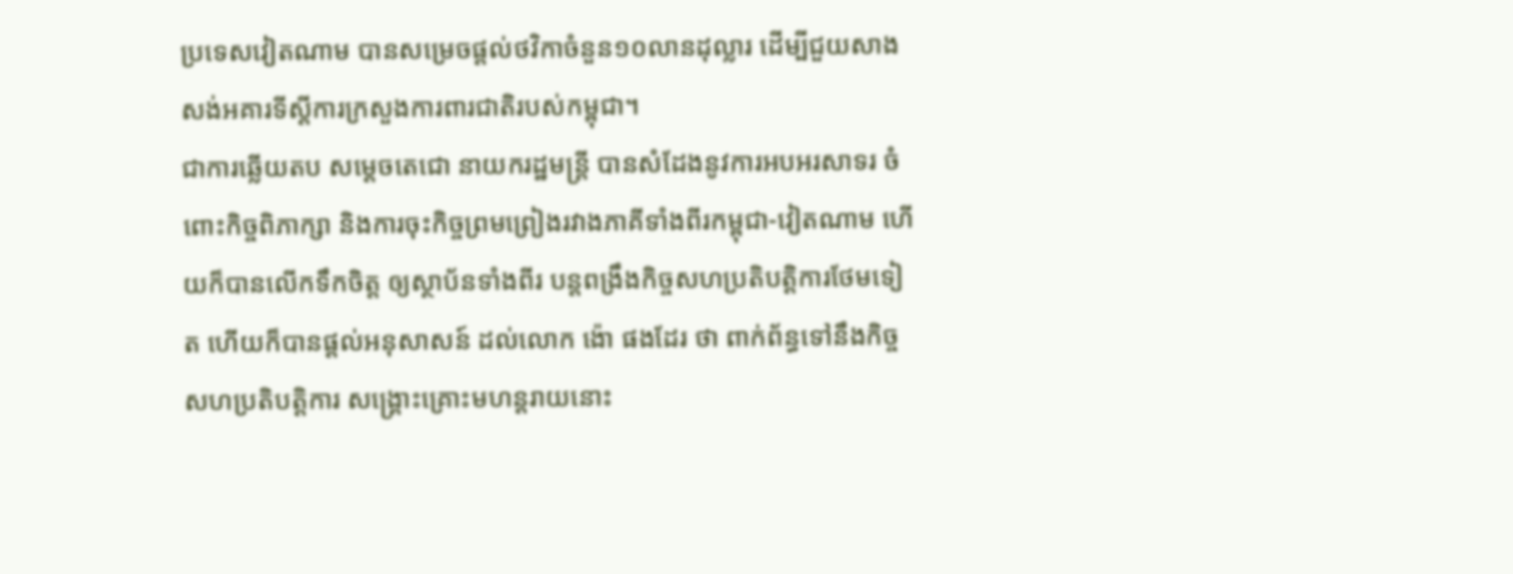ប្រទេសវៀតណាម បានសម្រេចផ្តល់ថវិកាចំនួន១០លានដុល្លារ ដើម្បីជួយសាងសង់អគារទីស្តីការក្រសួងការពារជាតិរបស់កម្ពុជា។
ជាការឆ្លើយតប សម្តេចតេជោ នាយករដ្ឋមន្រ្តី បានសំដែងនូវការអបអរសាទរ ចំពោះកិច្ចពិភាក្សា និងការចុះកិច្ចព្រមព្រៀងរវាងភាគីទាំងពីរកម្ពុជា-វៀតណាម ហើយក៏បានលើកទឹកចិត្ត ឲ្យស្ថាប័នទាំងពីរ បន្តពង្រឹងកិច្ចសហប្រតិបត្តិការថែមទៀត ហើយក៏បានផ្តល់អនុសាសន៍ ដល់លោក ង៉ោ ផងដែរ ថា ពាក់ព័ន្ធទៅនឹងកិច្ចសហប្រតិបត្តិការ សង្គ្រោះគ្រោះមហន្តរាយនោះ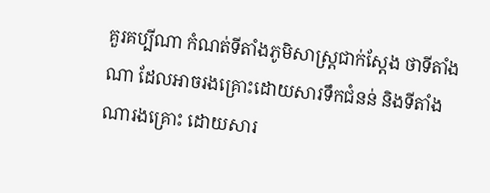គួរគប្បីណា កំណត់ទីតាំងភូមិសាស្រ្តជាក់ស្តែង ថាទីតាំងណា ដែលអាចរងគ្រោះដោយសារទឹកជំនន់ និងទីតាំងណារងគ្រោះ ដោយសារ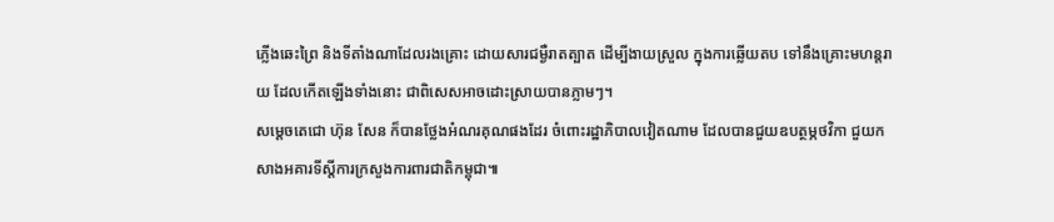ភ្លើងឆេះព្រៃ និងទីតាំងណាដែលរងគ្រោះ ដោយសារជម្ងឺរាតត្បាត ដើម្បីងាយស្រួល ក្នុងការឆ្លើយតប ទៅនឹងគ្រោះមហន្តរាយ ដែលកើតឡើងទាំងនោះ ជាពិសេសអាចដោះស្រាយបានភ្លាមៗ។
សម្តេចតេជោ ហ៊ុន សែន ក៏បានថ្លែងអំណរគុណផងដែរ ចំពោះរដ្ឋាភិបាលវៀតណាម ដែលបានជួយឧបត្ថម្ភថវិកា ជួយកសាងអគារទីស្តីការក្រសួងការពារជាតិកម្ពុជា៕